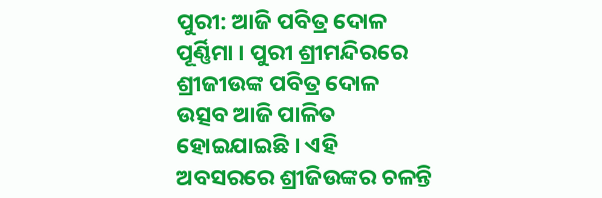ପୁରୀ: ଆଜି ପବିତ୍ର ଦୋଳ ପୂର୍ଣ୍ଣିମା । ପୁରୀ ଶ୍ରୀମନ୍ଦିରରେ ଶ୍ରୀଜୀଉଙ୍କ ପବିତ୍ର ଦୋଳ ଉତ୍ସବ ଆଜି ପାଳିତ ହୋଇଯାଇଛି । ଏହି ଅବସରରେ ଶ୍ରୀଜିଉଙ୍କର ଚଳନ୍ତି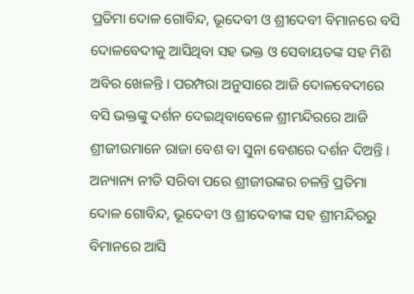ପ୍ରତିମା ଦୋଳ ଗୋବିନ୍ଦ, ଭୂଦେବୀ ଓ ଶ୍ରୀଦେବୀ ବିମାନରେ ବସି ଦୋଳବେଦୀକୁ ଆସିଥିବା ସହ ଭକ୍ତ ଓ ସେବାୟତଙ୍କ ସହ ମିଶି ଅବିର ଖେଳନ୍ତି । ପରମ୍ପରା ଅନୁସାରେ ଆଜି ଦୋଳବେଦୀରେ ବସି ଭକ୍ତଙ୍କୁ ଦର୍ଶନ ଦେଇଥିବାବେଳେ ଶ୍ରୀମନ୍ଦିରରେ ଆଜି ଶ୍ରୀଜୀଉମାନେ ରାଜା ବେଶ ବା ସୁନା ବେଶରେ ଦର୍ଶନ ଦିଅନ୍ତି ।
ଅନ୍ୟାନ୍ୟ ନୀତି ସରିବା ପରେ ଶ୍ରୀଜୀଉଙ୍କର ଚଳନ୍ତି ପ୍ରତିମା ଦୋଳ ଗୋବିନ୍ଦ, ଭୂଦେବୀ ଓ ଶ୍ରୀଦେବୀଙ୍କ ସହ ଶ୍ରୀମନ୍ଦିରରୁ ବିମାନରେ ଆସି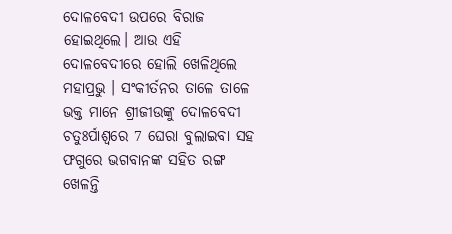ଦୋଳବେଦୀ ଉପରେ ବିରାଜ ହୋଇଥିଲେ। ଆଉ ଏହି ଦୋଳବେଦୀରେ ହୋଲି ଖେଳିଥିଲେ ମହାପ୍ରଭୁ । ସଂକୀର୍ତନର ତାଳେ ତାଳେ ଭକ୍ତ ମାନେ ଶ୍ରୀଜୀଉଙ୍କୁ ଦୋଳବେଦୀ ଚତୁଃର୍ପାଶ୍ୱରେ 7 ଘେରା ବୁଲାଇବା ସହ ଫଗୁରେ ଭଗବାନଙ୍କ ସହିତ ରଙ୍ଗ ଖେଳନ୍ତି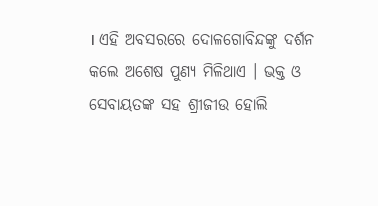। ଏହି ଅବସରରେ ଦୋଳଗୋବିନ୍ଦଙ୍କୁ ଦର୍ଶନ କଲେ ଅଶେଷ ପୁଣ୍ୟ ମିଳିଥାଏ । ଭକ୍ତ ଓ ସେବାୟତଙ୍କ ସହ ଶ୍ରୀଜୀଉ ହୋଲି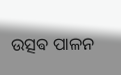ଉତ୍ସଵ ପାଳନ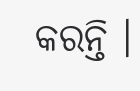କରନ୍ତି ।